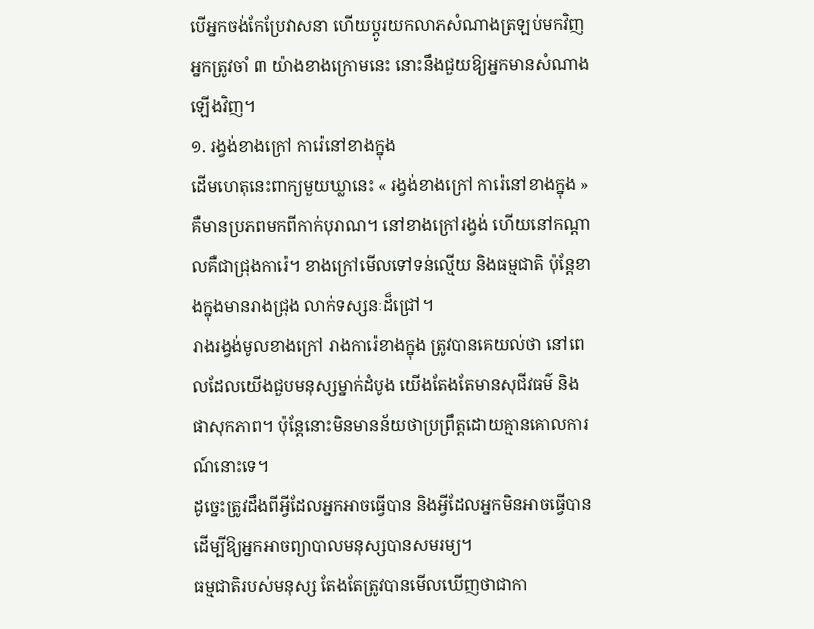បើអ្នកចង់កែប្រែវាសនា ហើយប្ដូរយកលាភសំណាងត្រឡប់មកវិញ អ្នកត្រូវចាំ ៣ យ៉ាងខាងក្រោមនេះ នោះនឹងជួយឱ្យអ្នកមានសំណាងឡើងវិញ។
១. រង្វង់ខាងក្រៅ ការ៉េនៅខាងក្នុង
ដើមហេតុនេះពាក្យមួយឃ្លានេះ « រង្វង់ខាងក្រៅ ការ៉េនៅខាងក្នុង » គឺមានប្រភពមកពីកាក់បុរាណ។ នៅខាងក្រៅរង្វង់ ហើយនៅកណ្តាលគឺជាជ្រុងការ៉េ។ ខាងក្រៅមើលទៅទន់ល្មើយ និងធម្មជាតិ ប៉ុន្តែខាងក្នុងមានរាងជ្រុង លាក់ទស្សនៈដ៏ជ្រៅ។
រាងរង្វង់មូលខាងក្រៅ រាងការ៉េខាងក្នុង ត្រូវបានគេយល់ថា នៅពេលដែលយើងជួបមនុស្សម្នាក់ដំបូង យើងតែងតែមានសុជីវធម៌ និងផាសុកភាព។ ប៉ុន្តែនោះមិនមានន័យថាប្រព្រឹត្តដោយគ្មានគោលការណ៍នោះទេ។
ដូច្នេះត្រូវដឹងពីអ្វីដែលអ្នកអាចធ្វើបាន និងអ្វីដែលអ្នកមិនអាចធ្វើបាន ដើម្បីឱ្យអ្នកអាចព្យាបាលមនុស្សបានសមរម្យ។
ធម្មជាតិរបស់មនុស្ស តែងតែត្រូវបានមើលឃើញថាជាកា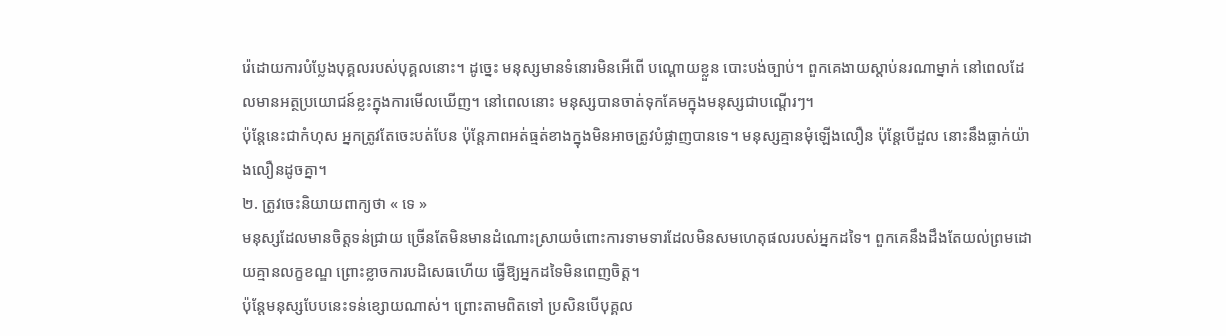រ៉េដោយការបំប្លែងបុគ្គលរបស់បុគ្គលនោះ។ ដូច្នេះ មនុស្សមានទំនោរមិនអើពើ បណ្ដោយខ្លួន បោះបង់ច្បាប់។ ពួកគេងាយស្តាប់នរណាម្នាក់ នៅពេលដែលមានអត្ថប្រយោជន៍ខ្លះក្នុងការមើលឃើញ។ នៅពេលនោះ មនុស្សបានចាត់ទុកគែមក្នុងមនុស្សជាបណ្តើរៗ។
ប៉ុន្តែនេះជាកំហុស អ្នកត្រូវតែចេះបត់បែន ប៉ុន្តែភាពអត់ធ្មត់ខាងក្នុងមិនអាចត្រូវបំផ្លាញបានទេ។ មនុស្សគ្មានមុំឡើងលឿន ប៉ុន្តែបើដួល នោះនឹងធ្លាក់យ៉ាងលឿនដូចគ្នា។
២. ត្រូវចេះនិយាយពាក្យថា « ទេ »
មនុស្សដែលមានចិត្តទន់ជ្រាយ ច្រើនតែមិនមានដំណោះស្រាយចំពោះការទាមទារដែលមិនសមហេតុផលរបស់អ្នកដទៃ។ ពួកគេនឹងដឹងតែយល់ព្រមដោយគ្មានលក្ខខណ្ឌ ព្រោះខ្លាចការបដិសេធហើយ ធ្វើឱ្យអ្នកដទៃមិនពេញចិត្ត។
ប៉ុន្តែមនុស្សបែបនេះទន់ខ្សោយណាស់។ ព្រោះតាមពិតទៅ ប្រសិនបើបុគ្គល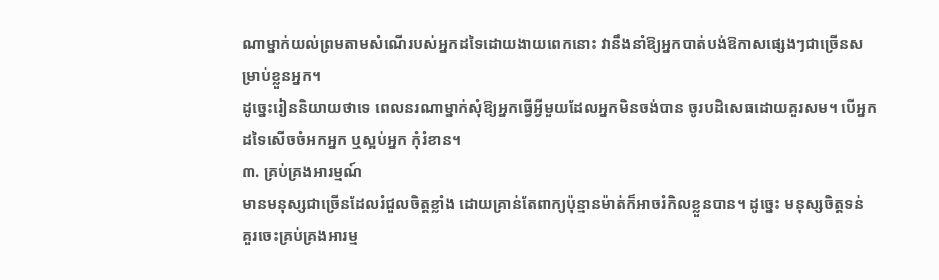ណាម្នាក់យល់ព្រមតាមសំណើរបស់អ្នកដទៃដោយងាយពេកនោះ វានឹងនាំឱ្យអ្នកបាត់បង់ឱកាសផ្សេងៗជាច្រើនសម្រាប់ខ្លួនអ្នក។
ដូច្នេះរៀននិយាយថាទេ ពេលនរណាម្នាក់សុំឱ្យអ្នកធ្វើអ្វីមួយដែលអ្នកមិនចង់បាន ចូរបដិសេធដោយគួរសម។ បើអ្នកដទៃសើចចំអកអ្នក ឬស្អប់អ្នក កុំរំខាន។
៣. គ្រប់គ្រងអារម្មណ៍
មានមនុស្សជាច្រើនដែលរំជួលចិត្តខ្លាំង ដោយគ្រាន់តែពាក្យប៉ុន្មានម៉ាត់ក៏អាចរំកិលខ្លួនបាន។ ដូច្នេះ មនុស្សចិត្តទន់ គួរចេះគ្រប់គ្រងអារម្ម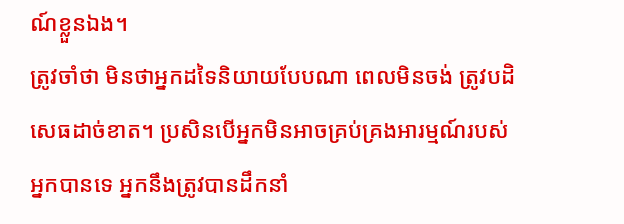ណ៍ខ្លួនឯង។
ត្រូវចាំថា មិនថាអ្នកដទៃនិយាយបែបណា ពេលមិនចង់ ត្រូវបដិសេធដាច់ខាត។ ប្រសិនបើអ្នកមិនអាចគ្រប់គ្រងអារម្មណ៍របស់អ្នកបានទេ អ្នកនឹងត្រូវបានដឹកនាំ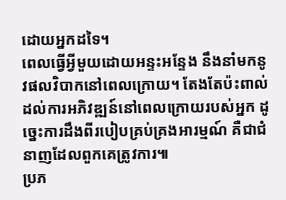ដោយអ្នកដទៃ។
ពេលធ្វើអ្វីមួយដោយអន្ទះអន្ទែង នឹងនាំមកនូវផលវិបាកនៅពេលក្រោយ។ តែងតែប៉ះពាល់ដល់ការអភិវឌ្ឍន៍នៅពេលក្រោយរបស់អ្នក ដូច្នេះការដឹងពីរបៀបគ្រប់គ្រងអារម្មណ៍ គឺជាជំនាញដែលពួកគេត្រូវការ៕
ប្រភ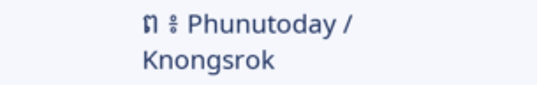ព ៖ Phunutoday / Knongsrok